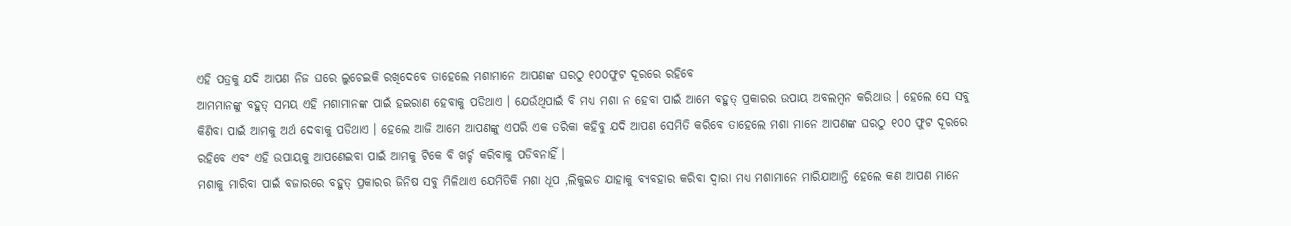ଏହି ପତ୍ରକୁ ଯଦି ଆପଣ ନିଜ ଘରେ ଲୁଚେଇକି ରଖିଦେବେ ତାହେଲେ ମଶାମାନେ ଆପଣଙ୍କ ଘରଠୁ ୧୦୦ଫୁଟ ଦୂରରେ ରହିବେ
ଆମମାନଙ୍କୁ ବହୁତ୍ ସମୟ ଏହି ମଶାମାନଙ୍କ ପାଇଁ ହଇରାଣ ହେବାକୁ ପଡିଥାଏ । ଯେଉଁଥିପାଇଁ ବି ମଧ୍ୟ ମଶା ନ ହେବା ପାଇଁ ଆମେ ବହୁତ୍ ପ୍ରକାରର ଉପାୟ ଅବଲମ୍ବନ କରିଥାଉ । ହେଲେ ସେ ସବୁ କିଣିବା ପାଇଁ ଆମକୁ ଅର୍ଥ ଦେବାକୁ ପଡିଥାଏ । ହେଲେ ଆଜି ଆମେ ଆପଣଙ୍କୁ ଏପରି ଏକ ତରିକା କହିବୁ ଯଦି ଆପଣ ସେମିତି କରିବେ ତାହେଲେ ମଶା ମାନେ ଆପଣଙ୍କ ଘରଠୁ ୧୦୦ ଫୁଟ ଦୂରରେ ରହିବେ ଏବଂ ଏହି ଉପାୟକୁ ଆପଣେଇବା ପାଇଁ ଆମକୁ ଟିକେ ବି ଖର୍ଚ୍ଚ କରିବାକୁ ପଡିବନାହିଁ ।
ମଶାକୁ ମାରିବା ପାଇଁ ବଜାରରେ ବହୁତ୍ ପ୍ରକାରର ଜିନିଷ ସବୁ ମିଳିଥାଏ ଯେମିତିକି ମଶା ଧୂପ ,ଲିକୁଇଡ ଯାହାକୁ ବ୍ୟବହାର କରିବା ଦ୍ଵାରା ମଧ୍ୟ ମଶାମାନେ ମାରିଯାଆନ୍ତି ହେଲେ କଣ ଆପଣ ମାନେ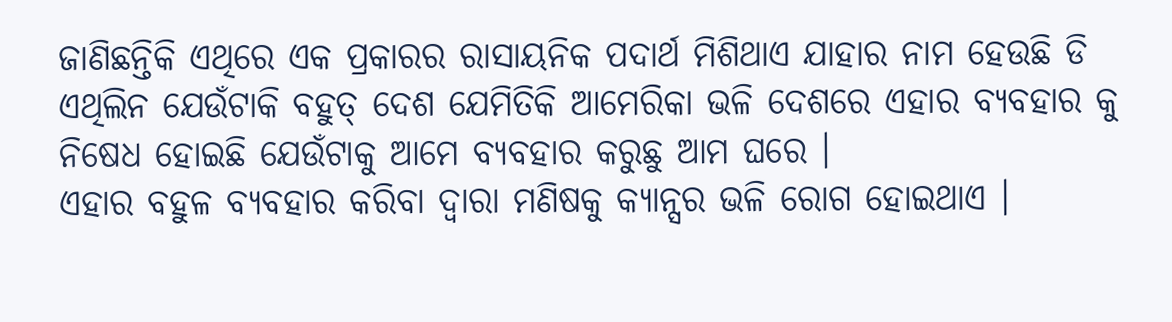ଜାଣିଛନ୍ତିକି ଏଥିରେ ଏକ ପ୍ରକାରର ରାସାୟନିକ ପଦାର୍ଥ ମିଶିଥାଏ ଯାହାର ନାମ ହେଉଛି ଡି ଏଥିଲିନ ଯେଉଁଟାକି ବହୁତ୍ ଦେଶ ଯେମିତିକି ଆମେରିକା ଭଳି ଦେଶରେ ଏହାର ବ୍ୟବହାର କୁ ନିଷେଧ ହୋଇଛି ଯେଉଁଟାକୁ ଆମେ ବ୍ୟବହାର କରୁଛୁ ଆମ ଘରେ ।
ଏହାର ବହୁଳ ବ୍ୟବହାର କରିବା ଦ୍ଵାରା ମଣିଷକୁ କ୍ୟାନ୍ସର ଭଳି ରୋଗ ହୋଇଥାଏ ।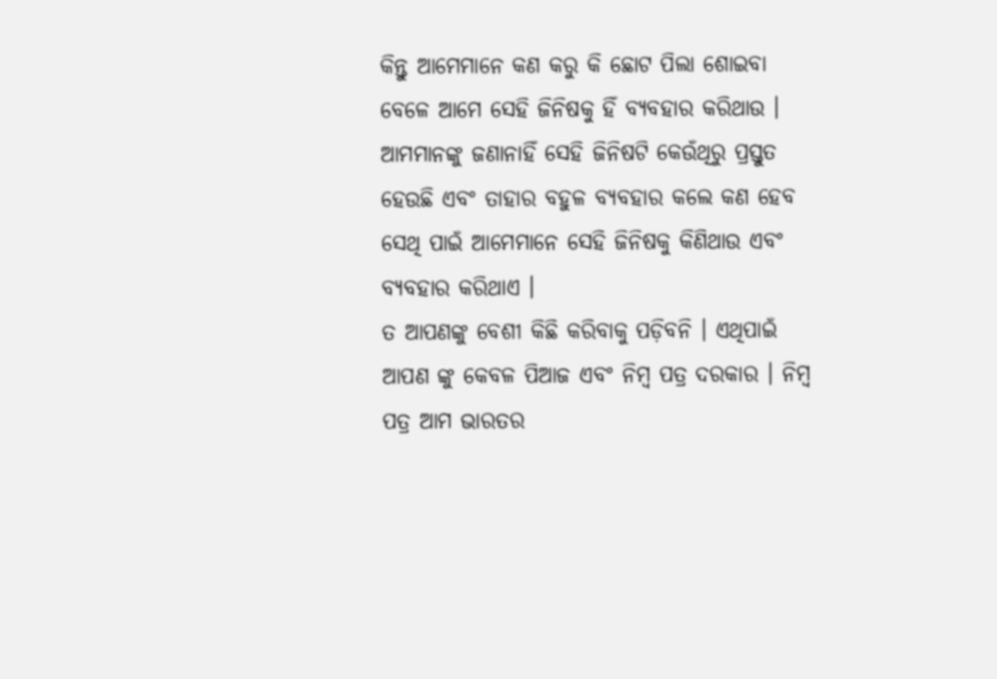କିନ୍ତୁ ଆମେମାନେ କଣ କରୁ କି ଛୋଟ ପିଲା ଶୋଇବା ବେଳେ ଆମେ ସେହି ଜିନିଷକୁ ହିଁ ବ୍ୟବହାର କରିଥାଉ । ଆମମାନଙ୍କୁ ଜଣାନାହିଁ ସେହି ଜିନିଷଟି କେଉଁଥିରୁ ପ୍ରସ୍ତୁତ ହେଉଛି ଏବଂ ତାହାର ବହୁଳ ବ୍ୟବହାର କଲେ କଣ ହେବ ସେଥି ପାଇଁ ଆମେମାନେ ସେହି ଜିନିଷକୁ କିଣିଥାଉ ଏବଂ ବ୍ୟବହାର କରିଥାଏ ।
ତ ଆପଣଙ୍କୁ ବେଶୀ କିଛି କରିବାକୁ ପଡ଼ିବନି । ଏଥିପାଇଁ ଆପଣ ଙ୍କୁ କେବଳ ପିଆଜ ଏବଂ ନିମ୍ବ ପତ୍ର ଦରକାର । ନିମ୍ବ ପତ୍ର ଆମ ଭାରତର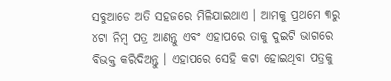ସବୁଆଡେ ଅତି ସହଜରେ ମିଳିଯାଇଥାଏ । ଆମକୁ ପ୍ରଥମେ ୩ରୁ ୪ଟା ନିମ୍ବ ପତ୍ର ଆଣନ୍ତୁ ଏବଂ ଏହାପରେ ତାକୁ ଦୁଇଟି ଭାଗରେ ବିଭକ୍ତ କରିଦିଅନ୍ତୁ । ଏହାପରେ ସେହି କଟା ହୋଇଥିବା ପତ୍ରକୁ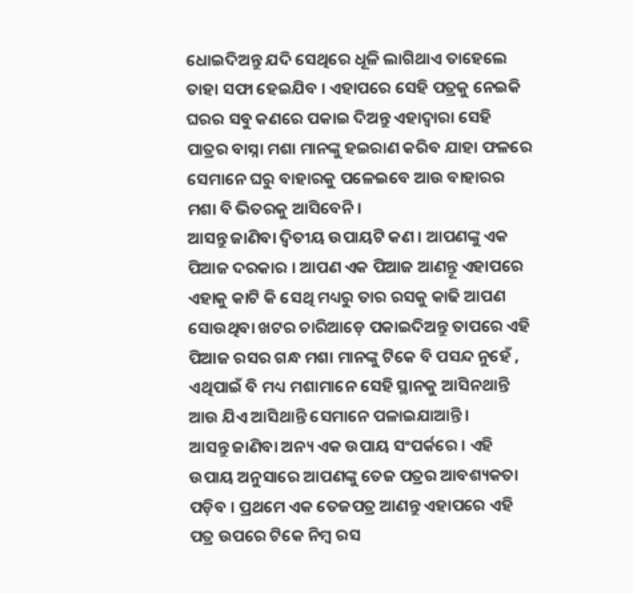ଧୋଇଦିଅନ୍ତୁ ଯଦି ସେଥିରେ ଧୂଳି ଲାଗିଥାଏ ତାହେଲେ ତାହା ସଫା ହେଇଯିବ । ଏହାପରେ ସେହି ପତ୍ରକୁ ନେଇକି ଘରର ସବୁ କଣରେ ପକାଇ ଦିଅନ୍ତୁ ଏହାଦ୍ଵାରା ସେହି ପାତ୍ରର ବାସ୍ନା ମଶା ମାନଙ୍କୁ ହଇରାଣ କରିବ ଯାହା ଫଳରେ ସେମାନେ ଘରୁ ବାହାରକୁ ପଳେଇବେ ଆଉ ବାହାରର ମଶା ବି ଭିତରକୁ ଆସିବେନି ।
ଆସନ୍ତୁ ଜାଣିବା ଦ୍ୱିତୀୟ ଉପାୟଟି କଣ । ଆପଣଙ୍କୁ ଏକ ପିଆଜ ଦରକାର । ଆପଣ ଏକ ପିଆଜ ଆଣନ୍ତୂ ଏହାପରେ ଏହାକୁ କାଟି କି ସେଥି ମଧ୍ୟରୁ ତାର ରସକୁ କାଢି ଆପଣ ସୋଉଥିବା ଖଟର ଚାରିଆଡ଼େ ପକାଇଦିଅନ୍ତୁ ତାପରେ ଏହି ପିଆଜ ରସର ଗନ୍ଧ ମଶା ମାନଙ୍କୁ ଟିକେ ବି ପସନ୍ଦ ନୁହେଁ , ଏଥିପାଇଁ ବି ମଧ୍ୟ ମଶାମାନେ ସେହି ସ୍ଥାନକୁ ଆସିନଥାନ୍ତି ଆଉ ଯିଏ ଆସିଥାନ୍ତି ସେମାନେ ପଳାଇଯାଆନ୍ତି ।
ଆସନ୍ତୁ ଜାଣିବା ଅନ୍ୟ ଏକ ଉପାୟ ସଂପର୍କରେ । ଏହି ଉପାୟ ଅନୁସାରେ ଆପଣଙ୍କୁ ତେଜ ପତ୍ରର ଆବଶ୍ୟକତା ପଡ଼ିବ । ପ୍ରଥମେ ଏକ ତେଜପତ୍ର ଆଣନ୍ତୁ ଏହାପରେ ଏହି ପତ୍ର ଉପରେ ଟିକେ ନିମ୍ବ ରସ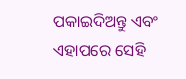ପକାଇଦିଅନ୍ତୁ ଏବଂ ଏହାପରେ ସେହି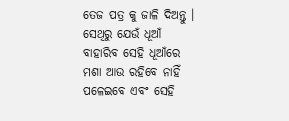ତେଜ ପତ୍ର କୁ ଜାଳି ଦିଅନ୍ତୁ । ସେଥିରୁ ଯେଉଁ ଧୂଆଁ ବାହାରିବ ସେହି ଧୂଆଁରେ ମଶା ଆଉ ରହିବେ ନାହିଁ ପଳେଇବେ ଏବଂ ସେହି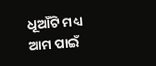ଧୂଆଁଟି ମଧ୍ୟ ଆମ ପାଇଁ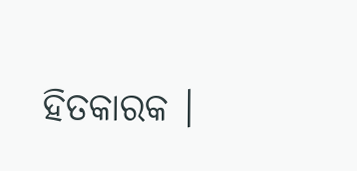ହିତକାରକ ।